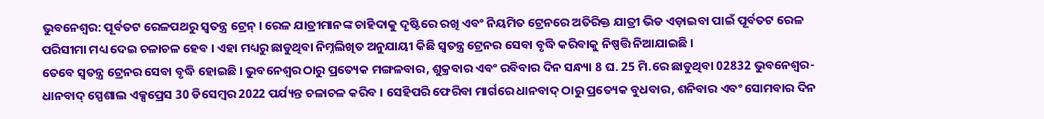ଭୁବନେଶ୍ବର: ପୂର୍ବତଟ ରେଳପଥରୁ ସ୍ବତନ୍ତ୍ର ଟ୍ରେନ୍ । ରେଳ ଯାତ୍ରୀମାନଙ୍କ ଚାହିଦାକୁ ଦୃଷ୍ଟିରେ ରଖି ଏବଂ ନିୟମିତ ଟ୍ରେନରେ ଅତିରିକ୍ତ ଯାତ୍ରୀ ଭିଡ ଏଡ଼ାଇବା ପାଇଁ ପୂର୍ବତଟ ରେଳ ପରିସୀମା ମଧ୍ୟ ଦେଇ ଚଳାଚଳ ହେବ । ଏହା ମଧ୍ୟରୁ ଛାଡୁଥିବା ନିମ୍ନଲିଖିତ ଅନୁଯାୟୀ କିଛି ସ୍ବତନ୍ତ୍ର ଟ୍ରେନର ସେବା ବୃଦ୍ଧି କରିବାକୁ ନିଷ୍ପତ୍ତି ନିଆଯାଇଛି ।
ତେବେ ସ୍ବତନ୍ତ୍ର ଟ୍ରେନର ସେବା ବୃଦ୍ଧି ହୋଇଛି । ଭୁବନେଶ୍ବର ଠାରୁ ପ୍ରତ୍ୟେକ ମଙ୍ଗଳବାର, ଶୁକ୍ରବାର ଏବଂ ରବିବାର ଦିନ ସନ୍ଧ୍ୟା 8 ଘ. 25 ମି.ରେ ଛାଡୁଥିବା 02832 ଭୁବନେଶ୍ବର-ଧାନବାଦ୍ ସ୍ପେଶାଲ ଏକ୍ସପ୍ରେସ 30 ଡିସେମ୍ବର 2022 ପର୍ଯ୍ୟନ୍ତ ଚଳାଚଳ କରିବ । ସେହିପରି ଫେରିବା ମାର୍ଗରେ ଧାନବାଦ୍ ଠାରୁ ପ୍ରତ୍ୟେକ ବୁଧବାର, ଶନିବାର ଏବଂ ସୋମବାର ଦିନ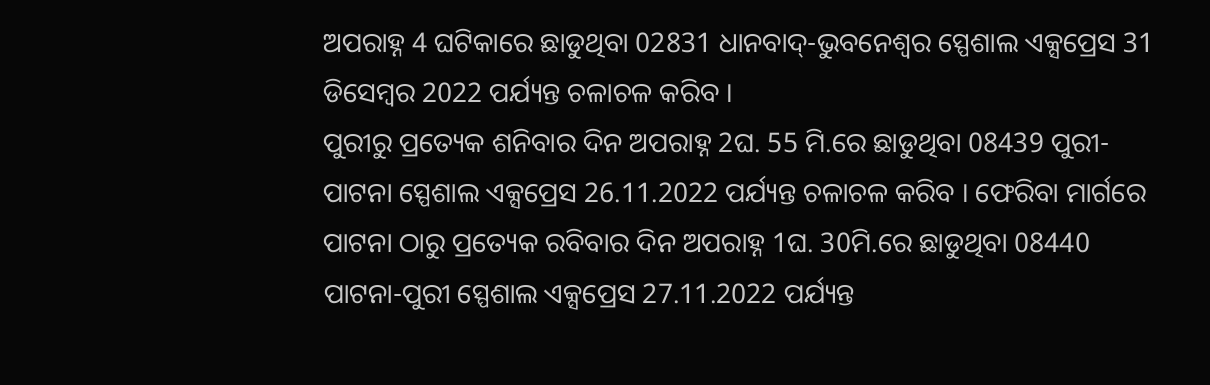ଅପରାହ୍ନ 4 ଘଟିକାରେ ଛାଡୁଥିବା 02831 ଧାନବାଦ୍-ଭୁବନେଶ୍ବର ସ୍ପେଶାଲ ଏକ୍ସପ୍ରେସ 31 ଡିସେମ୍ବର 2022 ପର୍ଯ୍ୟନ୍ତ ଚଳାଚଳ କରିବ ।
ପୁରୀରୁ ପ୍ରତ୍ୟେକ ଶନିବାର ଦିନ ଅପରାହ୍ନ 2ଘ. 55 ମି.ରେ ଛାଡୁଥିବା 08439 ପୁରୀ-ପାଟନା ସ୍ପେଶାଲ ଏକ୍ସପ୍ରେସ 26.11.2022 ପର୍ଯ୍ୟନ୍ତ ଚଳାଚଳ କରିବ । ଫେରିବା ମାର୍ଗରେ ପାଟନା ଠାରୁ ପ୍ରତ୍ୟେକ ରବିବାର ଦିନ ଅପରାହ୍ନ 1ଘ. 30ମି.ରେ ଛାଡୁଥିବା 08440 ପାଟନା-ପୁରୀ ସ୍ପେଶାଲ ଏକ୍ସପ୍ରେସ 27.11.2022 ପର୍ଯ୍ୟନ୍ତ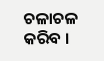ଚଳାଚଳ କରିବ ।